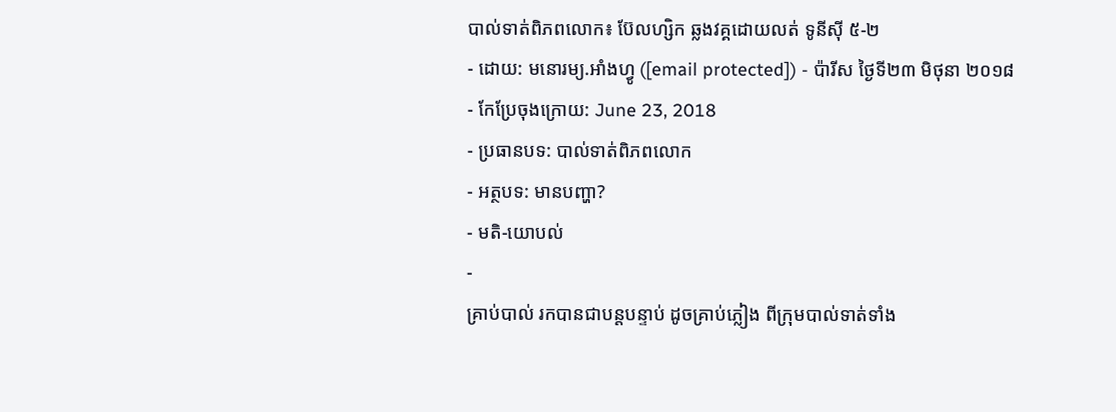បាល់ទាត់ពិភពលោក៖ ប៊ែលហ្សិក ឆ្លងវគ្គដោយលត់ ទូនីស៊ី ៥-២
- ដោយ: មនោរម្យ.អាំងហ្វូ ([email protected]) - ប៉ារីស ថ្ងៃទី២៣ មិថុនា ២០១៨
- កែប្រែចុងក្រោយ: June 23, 2018
- ប្រធានបទ: បាល់ទាត់ពិភពលោក
- អត្ថបទ: មានបញ្ហា?
- មតិ-យោបល់
-
គ្រាប់បាល់ រកបានជាបន្តបន្ទាប់ ដូចគ្រាប់ភ្លៀង ពីក្រុមបាល់ទាត់ទាំង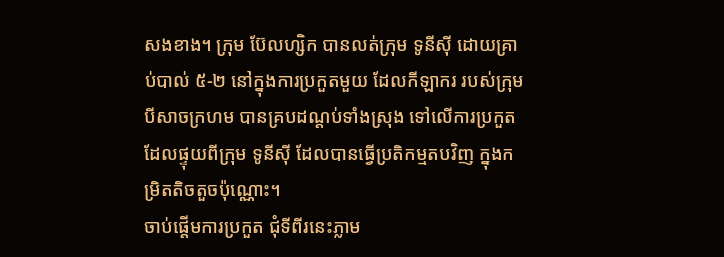សងខាង។ ក្រុម ប៊ែលហ្សិក បានលត់ក្រុម ទូនីស៊ី ដោយគ្រាប់បាល់ ៥-២ នៅក្នុងការប្រកួតមួយ ដែលកីឡាករ របស់ក្រុម បីសាចក្រហម បានគ្របដណ្ដប់ទាំងស្រុង ទៅលើការប្រកួត ដែលផ្ទុយពីក្រុម ទូនីស៊ី ដែលបានធ្វើប្រតិកម្មតបវិញ ក្នុងកម្រិតតិចតួចប៉ុណ្ណោះ។
ចាប់ផ្ដើមការប្រកួត ជុំទីពីរនេះភ្លាម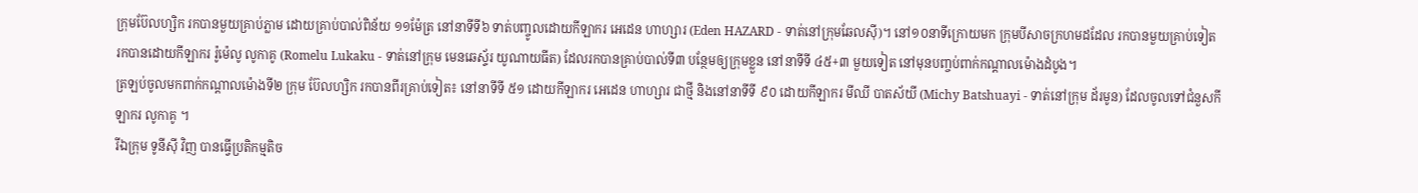ក្រុមប៊ែលហ្សិក រកបានមួយគ្រាប់ភ្លាម ដោយគ្រាប់បាល់ពិន័យ ១១ម៉ែត្រ នៅនាទីទី៦ ទាត់បញ្ចូលដោយកីឡាករ អេដេន ហាហ្សារ (Eden HAZARD - ទាត់នៅក្រុមឆែលស៊ី)។ នៅ១០នាទីក្រោយមក ក្រុមបីសាចក្រហមដដែល រកបានមួយគ្រាប់ទៀត រកបានដោយកីឡាករ រ៉ូម៉េលូ លូកាគូ (Romelu Lukaku - ទាត់នៅក្រុម មេនឆេស្ទ័រ យូណាយធីត) ដែលរកបានគ្រាប់បាល់ទី៣ បន្ថែមឲ្យក្រុមខ្លួន នៅនាទីទី ៤៥+៣ មួយទៀត នៅមុនបញ្ចប់ពាក់កណ្ដាលម៉ោងដំបូង។
ត្រឡប់ចូលមកពាក់កណ្ដាលម៉ោងទី២ ក្រុម ប៊ែលហ្សិក រកបានពីរគ្រាប់ទៀត៖ នៅនាទីទី ៥១ ដោយកីឡាករ អេដេន ហាហ្សារ ជាថ្មី និងនៅនាទីទី ៩០ ដោយកីឡាករ មីឈី បាតស័យី (Michy Batshuayi - ទាត់នៅក្រុម ដ័រមូន) ដែលចូលទៅជំនួសកីឡាករ លូកាគូ ។
រីឯក្រុម ទូនីស៊ី វិញ បានធ្វើប្រតិកម្មតិច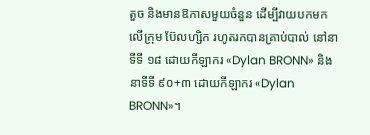តួច និងមានឱកាសមួយចំនួន ដើម្បីវាយបកមកលើក្រុម ប៊ែលហ្សិក រហូតរកបានគ្រាប់បាល់ នៅនាទីទី ១៨ ដោយកីឡាករ «Dylan BRONN» និងនាទីទី ៩០+៣ ដោយកីឡាករ «Dylan BRONN»។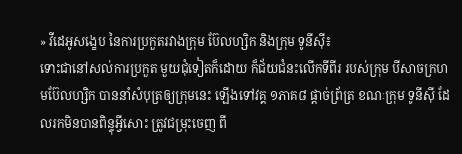» វីដេអូសង្ខេប នៃការប្រកួតរវាងក្រុម ប៊ែលហ្សិក និងក្រុម ទូនីស៊ី៖
ទោះជានៅសល់ការប្រកួត មួយជុំទៀតក៏ដោយ ក៏ជ័យជំនះលើកទីពីរ របស់ក្រុម បីសាចក្រហមប៊ែលហ្សិក បាននាំសំបុត្រឲ្យក្រុមនេះ ឡើងទៅវគ្គ ១ភាគ៨ ផ្ដាច់ព្រ័ត្រ ខណៈក្រុម ទូនីស៊ី ដែលរកមិនបានពិន្ទុអ្វីសោះ ត្រូវជម្រុះចេញ ពី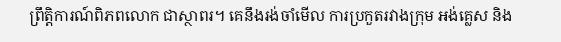ព្រឹត្តិការណ៍ពិភពលោក ជាស្ថាពរ។ គេនឹងរង់ចាំមើល ការប្រកួតរវាងក្រុម អង់គ្លេស និង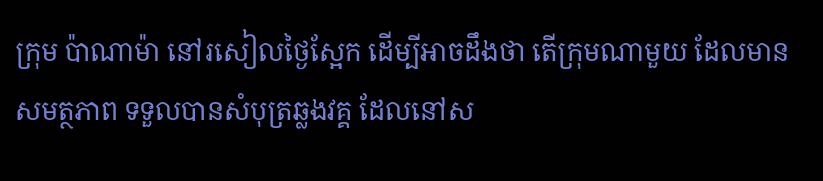ក្រុម ប៉ាណាម៉ា នៅរសៀលថ្ងៃស្អែក ដើម្បីអាចដឹងថា តើក្រុមណាមួយ ដែលមានសមត្ថភាព ទទួលបានសំបុត្រឆ្លងវគ្គ ដែលនៅស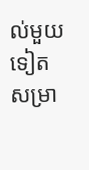ល់មួយទៀត សម្រា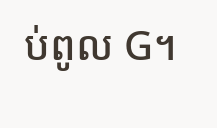ប់ពូល G។